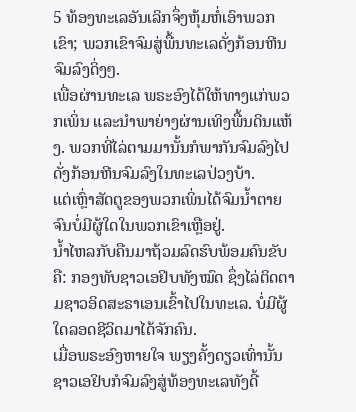5 ທ້ອງທະເລອັນເລິກຈຶ່ງຫຸ້ມຫໍ່ເອົາພວກເຂົາ; ພວກເຂົາຈົມສູ່ພື້ນທະເລດັ່ງກ້ອນຫີນຈົມລົງດິ່ງໆ.
ເພື່ອຜ່ານທະເລ ພຣະອົງໄດ້ໃຫ້ທາງແກ່ພວກເພິ່ນ ແລະນຳພາຍ່າງຜ່ານເທິງພື້ນດິນແຫ້ງ. ພວກທີ່ໄລ່ຕາມມານັ້ນກໍພາກັນຈົມລົງໄປ ດັ່ງກ້ອນຫີນຈົມລົງໃນທະເລປ່ວງບ້າ.
ແຕ່ເຫຼົ່າສັດຕູຂອງພວກເພິ່ນໄດ້ຈົມນໍ້າຕາຍ ຈົນບໍ່ມີຜູ້ໃດໃນພວກເຂົາເຫຼືອຢູ່.
ນໍ້າໄຫລກັບຄືນມາຖ້ວມລົດຮົບພ້ອມຄົນຂັບຄື: ກອງທັບຊາວເອຢິບທັງໝົດ ຊຶ່ງໄລ່ຕິດຕາມຊາວອິດສະຣາເອນເຂົ້າໄປໃນທະເລ. ບໍ່ມີຜູ້ໃດລອດຊີວິດມາໄດ້ຈັກຄົນ.
ເມື່ອພຣະອົງຫາຍໃຈ ພຽງຄັ້ງດຽວເທົ່ານັ້ນ ຊາວເອຢິບກໍຈົມລົງສູ່ທ້ອງທະເລທັງດີ້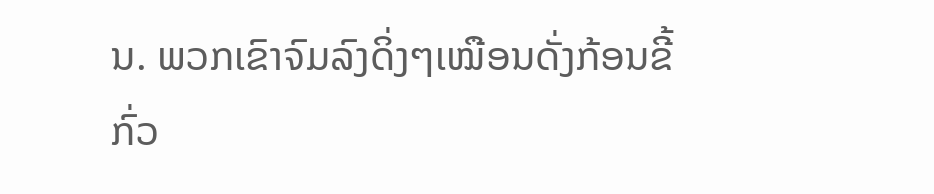ນ. ພວກເຂົາຈົມລົງດິ່ງໆເໝືອນດັ່ງກ້ອນຂີ້ກົ່ວ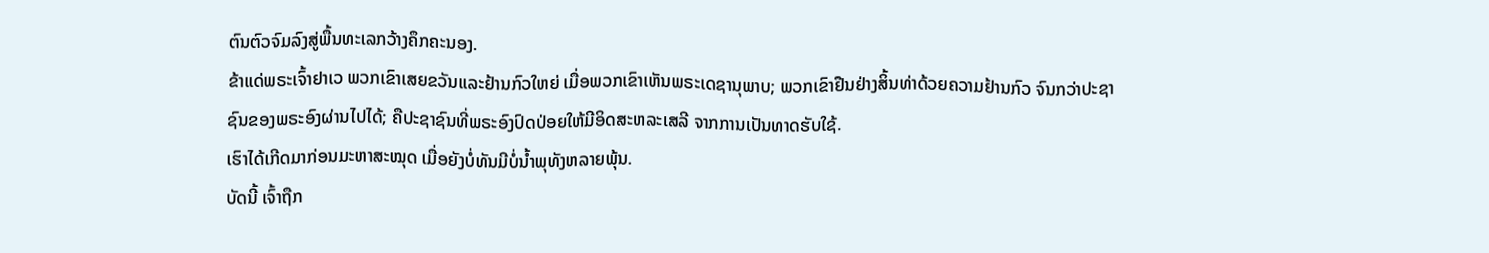ຕົນຕົວຈົມລົງສູ່ພື້ນທະເລກວ້າງຄຶກຄະນອງ.
ຂ້າແດ່ພຣະເຈົ້າຢາເວ ພວກເຂົາເສຍຂວັນແລະຢ້ານກົວໃຫຍ່ ເມື່ອພວກເຂົາເຫັນພຣະເດຊານຸພາບ; ພວກເຂົາຢືນຢ່າງສິ້ນທ່າດ້ວຍຄວາມຢ້ານກົວ ຈົນກວ່າປະຊາຊົນຂອງພຣະອົງຜ່ານໄປໄດ້; ຄືປະຊາຊົນທີ່ພຣະອົງປົດປ່ອຍໃຫ້ມີອິດສະຫລະເສລີ ຈາກການເປັນທາດຮັບໃຊ້.
ເຮົາໄດ້ເກີດມາກ່ອນມະຫາສະໝຸດ ເມື່ອຍັງບໍ່ທັນມີບໍ່ນໍ້າພຸທັງຫລາຍພຸ້ນ.
ບັດນີ້ ເຈົ້າຖືກ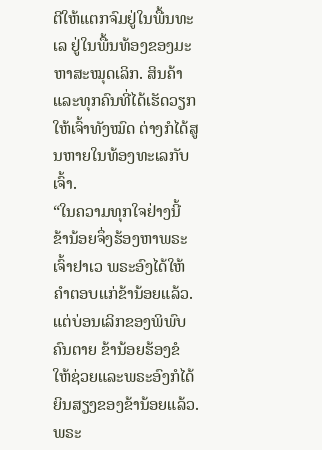ຕີໃຫ້ແຕກຈົມຢູ່ໃນພື້ນທະເລ ຢູ່ໃນພື້ນທ້ອງຂອງມະຫາສະໝຸດເລິກ. ສິນຄ້າແລະທຸກຄົນທີ່ໄດ້ເຮັດວຽກໃຫ້ເຈົ້າທັງໝົດ ຕ່າງກໍໄດ້ສູນຫາຍໃນທ້ອງທະເລກັບເຈົ້າ.
“ໃນຄວາມທຸກໃຈຢ່າງນີ້ ຂ້ານ້ອຍຈຶ່ງຮ້ອງຫາພຣະເຈົ້າຢາເວ ພຣະອົງໄດ້ໃຫ້ຄຳຕອບແກ່ຂ້ານ້ອຍແລ້ວ. ແຕ່ບ່ອນເລິກຂອງພິພົບຄົນຕາຍ ຂ້ານ້ອຍຮ້ອງຂໍ ໃຫ້ຊ່ວຍແລະພຣະອົງກໍໄດ້ຍິນສຽງຂອງຂ້ານ້ອຍແລ້ວ.
ພຣະ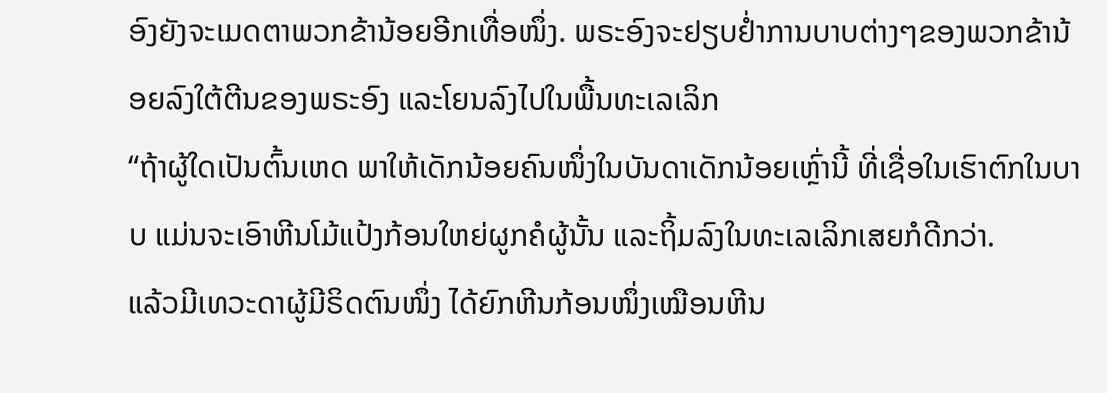ອົງຍັງຈະເມດຕາພວກຂ້ານ້ອຍອີກເທື່ອໜຶ່ງ. ພຣະອົງຈະຢຽບຢໍ່າການບາບຕ່າງໆຂອງພວກຂ້ານ້ອຍລົງໃຕ້ຕີນຂອງພຣະອົງ ແລະໂຍນລົງໄປໃນພື້ນທະເລເລິກ
“ຖ້າຜູ້ໃດເປັນຕົ້ນເຫດ ພາໃຫ້ເດັກນ້ອຍຄົນໜຶ່ງໃນບັນດາເດັກນ້ອຍເຫຼົ່ານີ້ ທີ່ເຊື່ອໃນເຮົາຕົກໃນບາບ ແມ່ນຈະເອົາຫີນໂມ້ແປ້ງກ້ອນໃຫຍ່ຜູກຄໍຜູ້ນັ້ນ ແລະຖິ້ມລົງໃນທະເລເລິກເສຍກໍດີກວ່າ.
ແລ້ວມີເທວະດາຜູ້ມີຣິດຕົນໜຶ່ງ ໄດ້ຍົກຫີນກ້ອນໜຶ່ງເໝືອນຫີນ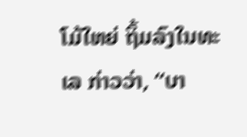ໂມ້ໃຫຍ່ ຖິ້ມລົງໃນທະເລ ກ່າວວ່າ, “ບາ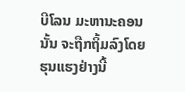ບີໂລນ ມະຫານະຄອນນັ້ນ ຈະຖືກຖິ້ມລົງໂດຍຮຸນແຮງຢ່າງນີ້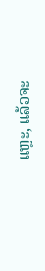ແຫຼະ, ແລ້ວຈະ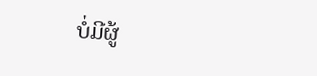ບໍ່ມີຜູ້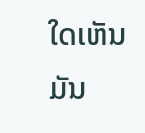ໃດເຫັນມັນ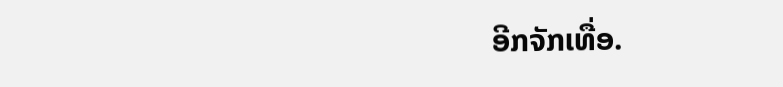ອີກຈັກເທື່ອ.